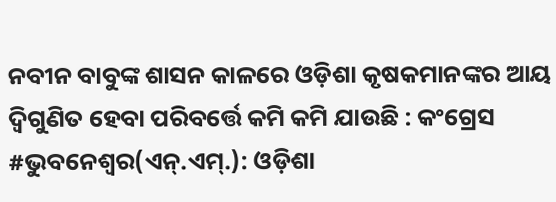ନବୀନ ବାବୁଙ୍କ ଶାସନ କାଳରେ ଓଡ଼ିଶା କୃଷକମାନଙ୍କର ଆୟ ଦ୍ୱିଗୁଣିତ ହେବା ପରିବର୍ତ୍ତେ କମି କମି ଯାଉଛି : କଂଗ୍ରେସ
#ଭୁବନେଶ୍ୱର(ଏନ୍.ଏମ୍.): ଓଡ଼ିଶା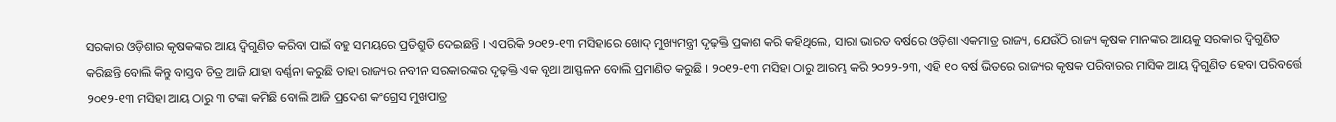ସରକାର ଓଡ଼ିଶାର କୃଷକଙ୍କର ଆୟ ଦ୍ୱିଗୁଣିତ କରିବା ପାଇଁ ବହୁ ସମୟରେ ପ୍ରତିଶ୍ରୁତି ଦେଇଛନ୍ତି । ଏପରିକି ୨୦୧୨-୧୩ ମସିହାରେ ଖୋଦ୍ ମୁଖ୍ୟମନ୍ତ୍ରୀ ଦୃଢ଼କ୍ତି ପ୍ରକାଶ କରି କହିଥିଲେ, ସାରା ଭାରତ ବର୍ଷରେ ଓଡ଼ିଶା ଏକମାତ୍ର ରାଜ୍ୟ, ଯେଉଁଠି ରାଜ୍ୟ କୃଷକ ମାନଙ୍କର ଆୟକୁ ସରକାର ଦ୍ୱିଗୁଣିତ କରିଛନ୍ତି ବୋଲି କିନ୍ତୁ ବାସ୍ତବ ଚିତ୍ର ଆଜି ଯାହା ବର୍ଣ୍ଣନା କରୁଛି ତାହା ରାଜ୍ୟର ନବୀନ ସରକାରଙ୍କର ଦୃଢ଼କ୍ତି ଏକ ବୃଥା ଆସ୍ଫଳନ ବୋଲି ପ୍ରମାଣିତ କରୁଛି । ୨୦୧୨-୧୩ ମସିହା ଠାରୁ ଆରମ୍ଭ କରି ୨୦୨୨-୨୩, ଏହି ୧୦ ବର୍ଷ ଭିତରେ ରାଜ୍ୟର କୃଷକ ପରିବାରର ମାସିକ ଆୟ ଦ୍ୱିଗୁଣିତ ହେବା ପରିବର୍ତ୍ତେ ୨୦୧୨-୧୩ ମସିହା ଆୟ ଠାରୁ ୩ ଟଙ୍କା କମିଛି ବୋଲି ଆଜି ପ୍ରଦେଶ କଂଗ୍ରେସ ମୁଖପାତ୍ର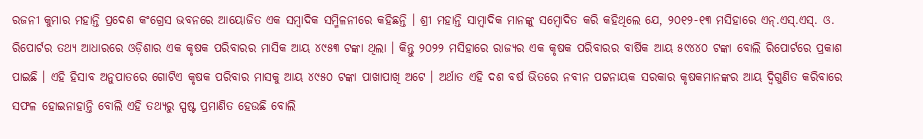ରଜନୀ କୁମାର ମହାନ୍ତି ପ୍ରଦେଶ କଂଗ୍ରେସ ଭବନରେ ଆୟୋଜିତ ଏକ ସମ୍ବାଦିକ ସମ୍ମିଳନୀରେ କହିଛନ୍ତି । ଶ୍ରୀ ମହାନ୍ତି ସାମ୍ବାଦିକ ମାନଙ୍କୁ ସମ୍ବୋଦିତ କରି କହିଥିଲେ ଯେ, ୨୦୧୨-୧୩ ମସିହାରେ ଏନ୍.ଏସ୍.ଏସ୍. ଓ. ରିପୋର୍ଟର ତଥ୍ୟ ଆଧାରରେ ଓଡ଼ିଶାର ଏକ କୃଷକ ପରିବାରର ମାସିକ ଆୟ ୪୯୫୩ ଟଙ୍କା ଥିଲା । କିନ୍ତୁ ୨୦୨୨ ମସିହାରେ ରାଜ୍ୟର ଏକ କୃଷକ ପରିବାରର ବାର୍ଷିକ ଆୟ ୫୯୪୪୦ ଟଙ୍କା ବୋଲି ରିପୋର୍ଟରେ ପ୍ରକାଶ ପାଇଛି । ଏହି ହିସାବ ଅନୁପାତରେ ଗୋଟିଏ କୃଷକ ପରିବାର ମାସକୁ ଆୟ ୪୯୫୦ ଟଙ୍କା ପାଖାପାଖି ଅଟେ । ଅର୍ଥାତ ଏହି ଦଶ ବର୍ଷ ଭିତରେ ନବୀନ ପଟ୍ଟନାୟକ ସରକାର କୃଷକମାନଙ୍କର ଆୟ ଦ୍ୱିଗୁଣିତ କରିବାରେ ସଫଳ ହୋଇନାହାନ୍ତି ବୋଲି ଏହି ତଥ୍ୟରୁ ସ୍ପଷ୍ଟ ପ୍ରମାଣିତ ହେଉଛି ବୋଲି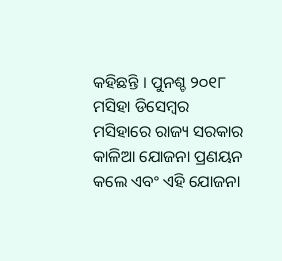କହିଛନ୍ତି । ପୁନଶ୍ଚ ୨୦୧୮ ମସିହା ଡିସେମ୍ବର ମସିହାରେ ରାଜ୍ୟ ସରକାର କାଳିଆ ଯୋଜନା ପ୍ରଣୟନ କଲେ ଏବଂ ଏହି ଯୋଜନା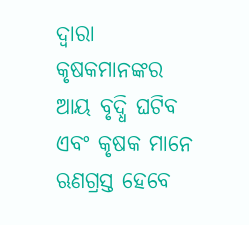ଦ୍ୱାରା କୃଷକମାନଙ୍କର ଆୟ ବୃଦ୍ଧି ଘଟିବ ଏବଂ କୃଷକ ମାନେ ଋଣଗ୍ରସ୍ତ ହେବେ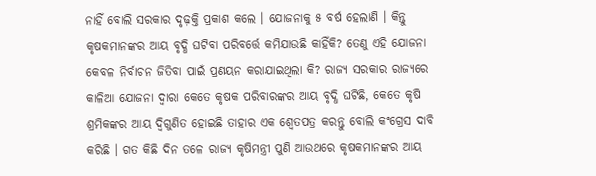ନାହିଁ ବୋଲି ସରକାର ଦୃଢ଼କ୍ତି ପ୍ରକାଶ କଲେ । ଯୋଜନାକୁ ୫ ବର୍ଷ ହେଲାଣି । କିନ୍ତୁ କୃଷକମାନଙ୍କର ଆୟ ବୃଦ୍ଧି ଘଟିବା ପରିବର୍ତ୍ତେ କମିଯାଉଛି କାହିଁକି? ତେଣୁ ଏହି ଯୋଜନା କେବଳ ନିର୍ବାଚନ ଜିତିବା ପାଇଁ ପ୍ରଣୟନ କରାଯାଇଥିଲା କି? ରାଜ୍ୟ ସରକାର ରାଜ୍ୟରେ କାଳିଆ ଯୋଜନା ଦ୍ୱାରା କେତେ କୃଷକ ପରିବାରଙ୍କର ଆୟ ବୃଦ୍ଧି ଘଟିଛି, କେତେ କୃଷି ଶ୍ରମିକଙ୍କର ଆୟ ଦ୍ୱିଗୁଣିତ ହୋଇଛି ତାହାର ଏକ ଶ୍ୱେତପତ୍ର କରନ୍ତୁ ବୋଲି କଂଗ୍ରେସ ଦାବି କରିଛି । ଗତ କିଛି ଦିନ ତଳେ ରାଜ୍ୟ କୃଷିମନ୍ତ୍ରୀ ପୁଣି ଆଉଥରେ କୃଷକମାନଙ୍କର ଆୟ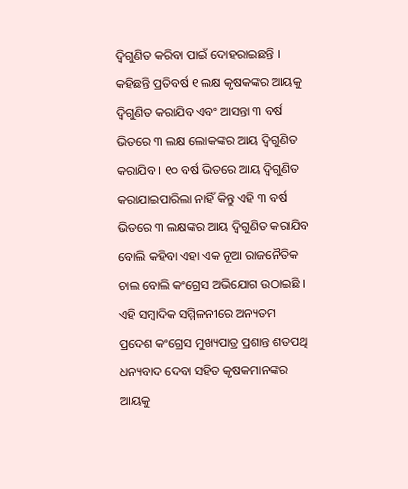ଦ୍ୱିଗୁଣିତ କରିବା ପାଇଁ ଦୋହରାଇଛନ୍ତି । କହିଛନ୍ତି ପ୍ରତିବର୍ଷ ୧ ଲକ୍ଷ କୃଷକଙ୍କର ଆୟକୁ ଦ୍ୱିଗୁଣିତ କରାଯିବ ଏବଂ ଆସନ୍ତା ୩ ବର୍ଷ ଭିତରେ ୩ ଲକ୍ଷ ଲୋକଙ୍କର ଆୟ ଦ୍ୱିଗୁଣିତ କରାଯିବ । ୧୦ ବର୍ଷ ଭିତରେ ଆୟ ଦ୍ୱିଗୁଣିତ କରାଯାଇପାରିଲା ନାହିଁ କିନ୍ତୁ ଏହି ୩ ବର୍ଷ ଭିତରେ ୩ ଲକ୍ଷଙ୍କର ଆୟ ଦ୍ୱିଗୁଣିତ କରାଯିବ ବୋଲି କହିବା ଏହା ଏକ ନୂଆ ରାଜନୈତିକ ଚାଲ ବୋଲି କଂଗ୍ରେସ ଅଭିଯୋଗ ଉଠାଇଛି । ଏହି ସମ୍ବାଦିକ ସମ୍ମିଳନୀରେ ଅନ୍ୟତମ ପ୍ରଦେଶ କଂଗ୍ରେସ ମୁଖ୍ୟପାତ୍ର ପ୍ରଶାନ୍ତ ଶତପଥି ଧନ୍ୟବାଦ ଦେବା ସହିତ କୃଷକମାନଙ୍କର ଆୟକୁ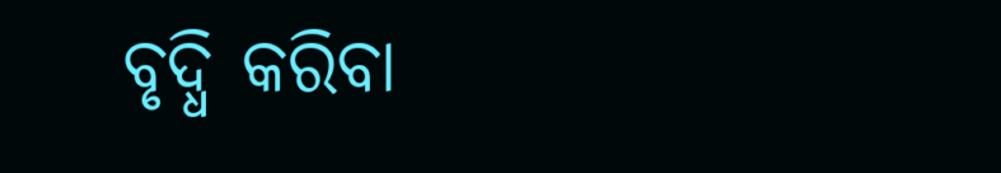ବୃଦ୍ଧି କରିବା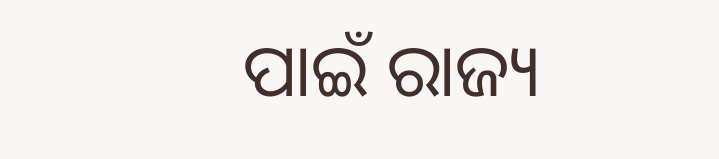ପାଇଁ ରାଜ୍ୟ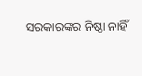ସରକାରଙ୍କର ନିଷ୍ଠା ନାହିଁ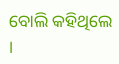ବୋଲି କହିଥିଲେ ।